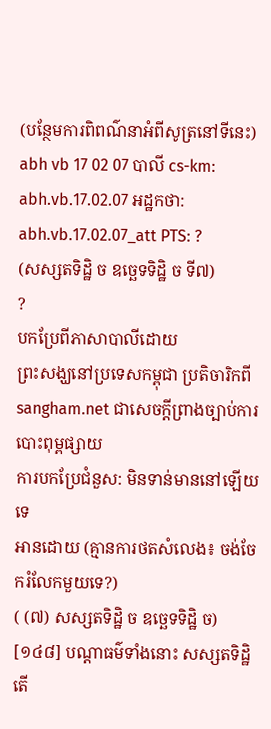(បន្ថែមការពិពណ៌នាអំពីសូត្រនៅទីនេះ)
abh vb 17 02 07 បាលី cs-km: abh.vb.17.02.07 អដ្ឋកថា: abh.vb.17.02.07_att PTS: ?
(សស្សតទិដ្ឋិ ច ឧច្ឆេទទិដ្ឋិ ច ទី៧)
?
បកប្រែពីភាសាបាលីដោយ
ព្រះសង្ឃនៅប្រទេសកម្ពុជា ប្រតិចារិកពី sangham.net ជាសេចក្តីព្រាងច្បាប់ការបោះពុម្ពផ្សាយ
ការបកប្រែជំនួស: មិនទាន់មាននៅឡើយទេ
អានដោយ (គ្មានការថតសំលេង៖ ចង់ចែករំលែកមួយទេ?)
( (៧) សស្សតទិដ្ឋិ ច ឧច្ឆេទទិដ្ឋិ ច)
[១៤៨] បណ្តាធម៌ទាំងនោះ សស្សតទិដ្ឋិ តើ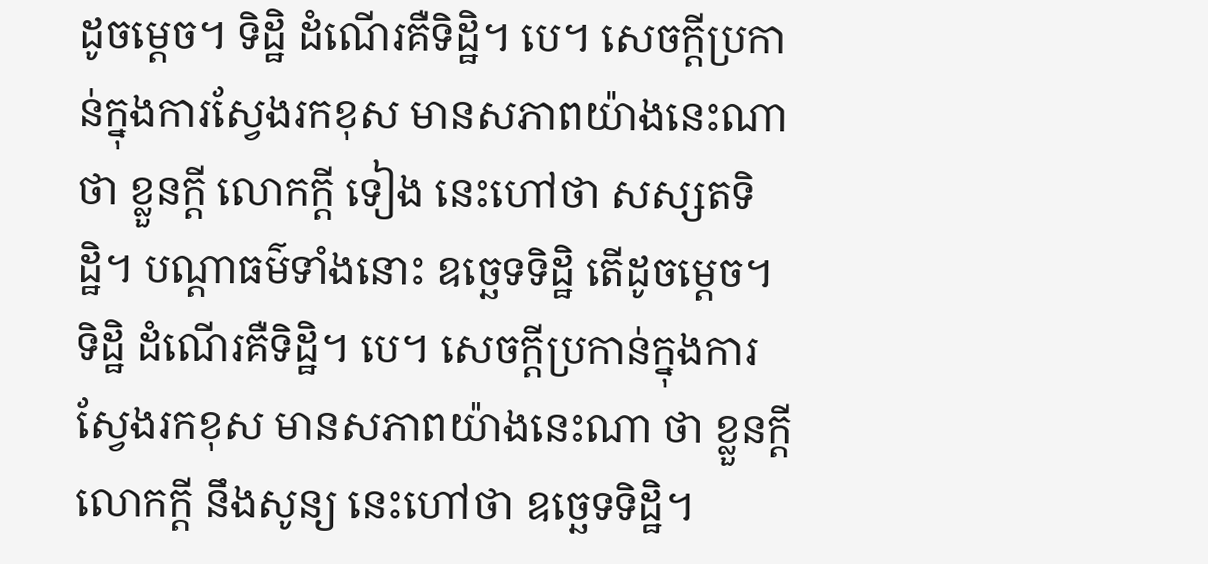ដូចម្តេច។ ទិដ្ឋិ ដំណើរគឺទិដ្ឋិ។ បេ។ សេចក្តីប្រកាន់ក្នុងការស្វែងរកខុស មានសភាពយ៉ាងនេះណា ថា ខ្លួនក្តី លោកក្តី ទៀង នេះហៅថា សស្សតទិដ្ឋិ។ បណ្តាធម៌ទាំងនោះ ឧច្ឆេទទិដ្ឋិ តើដូចម្តេច។ ទិដ្ឋិ ដំណើរគឺទិដ្ឋិ។ បេ។ សេចក្តីប្រកាន់ក្នុងការស្វែងរកខុស មានសភាពយ៉ាងនេះណា ថា ខ្លួនក្តី លោកក្តី នឹងសូន្យ នេះហៅថា ឧច្ឆេទទិដ្ឋិ។